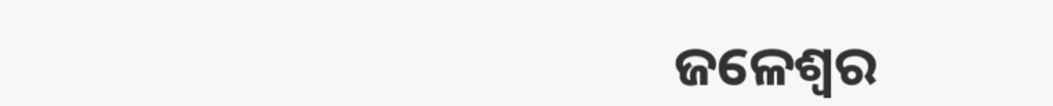ଜଳେଶ୍ୱର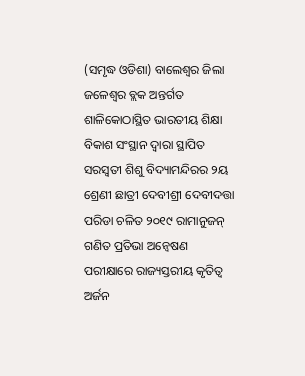(ସମୃଦ୍ଧ ଓଡିଶା) ବାଲେଶ୍ୱର ଜିଲା ଜଳେଶ୍ୱର ବ୍ଲକ ଅନ୍ତର୍ଗତ ଶାଳିକୋଠାସ୍ଥିତ ଭାରତୀୟ ଶିକ୍ଷା ବିକାଶ ସଂସ୍ଥାନ ଦ୍ୱାରା ସ୍ଥାପିତ ସରସ୍ୱତୀ ଶିଶୁ ବିଦ୍ୟାମନ୍ଦିରର ୨ୟ ଶ୍ରେଣୀ ଛାତ୍ରୀ ଦେବୀଶ୍ରୀ ଦେବୀଦତ୍ତା ପରିଡା ଚଳିତ ୨୦୧୯ ରାମାନୁଜନ୍ ଗଣିତ ପ୍ରତିଭା ଅନ୍ୱେଷଣ ପରୀକ୍ଷାରେ ରାଜ୍ୟସ୍ତରୀୟ କୃତିତ୍ୱ ଅର୍ଜନ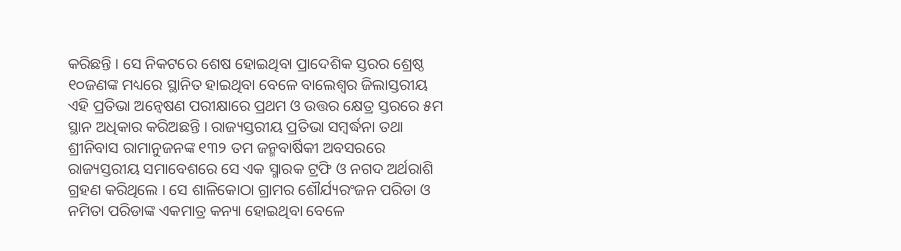କରିଛନ୍ତି । ସେ ନିକଟରେ ଶେଷ ହୋଇଥିବା ପ୍ରାଦେଶିକ ସ୍ତରର ଶ୍ରେଷ୍ଠ ୧୦ଜଣଙ୍କ ମଧ୍ୟରେ ସ୍ଥାନିତ ହାଇଥିବା ବେଳେ ବାଲେଶ୍ୱର ଜିଲାସ୍ତରୀୟ ଏହି ପ୍ରତିଭା ଅନ୍ୱେଷଣ ପରୀକ୍ଷାରେ ପ୍ରଥମ ଓ ଉତ୍ତର କ୍ଷେତ୍ର ସ୍ତରରେ ୫ମ ସ୍ଥାନ ଅଧିକାର କରିଅଛନ୍ତି । ରାଜ୍ୟସ୍ତରୀୟ ପ୍ରତିଭା ସମ୍ବର୍ଦ୍ଧନା ତଥା ଶ୍ରୀନିବାସ ରାମାନୁଜନଙ୍କ ୧୩୨ ତମ ଜନ୍ମବାର୍ଷିକୀ ଅବସରରେ ରାଜ୍ୟସ୍ତରୀୟ ସମାବେଶରେ ସେ ଏକ ସ୍ମାରକ ଟ୍ରଫି ଓ ନଗଦ ଅର୍ଥରାଶି ଗ୍ରହଣ କରିଥିଲେ । ସେ ଶାଳିକୋଠା ଗ୍ରାମର ଶୌର୍ଯ୍ୟରଂଜନ ପରିଡା ଓ ନମିତା ପରିଡାଙ୍କ ଏକମାତ୍ର କନ୍ୟା ହୋଇଥିବା ବେଳେ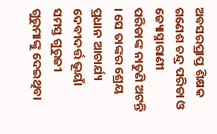ଅବସରପ୍ରାପ୍ତ ଶିକ୍ଷକ ଗଣେଶ ଚନ୍ଦ୍ର ପରିଡା ଓ ଜ୍ୟୋସ୍ନାରାଣୀ ପରିଡାଙ୍କ ନାତୁଣି ଅଟନ୍ତି । ସେ ତାଙ୍କର ଶ୍ରେୟ ପ୍ରଧାନ ଆଚାର୍ଯ୍ୟ ଦେବୀଦର୍ତ୍ତ ଭୂୟାଁ ସମସ୍ତ ଗୁରୁଜୀ ଗୁରୁମାଙ୍କୁ ଦେଇଥିବା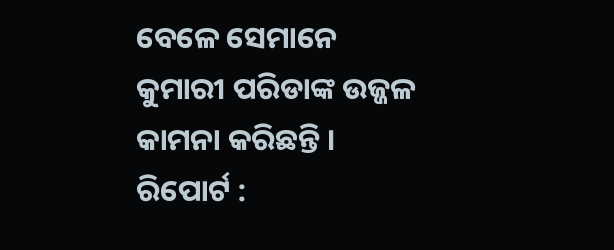ବେଳେ ସେମାନେ କୁମାରୀ ପରିଡାଙ୍କ ଉଜ୍ଜଳ କାମନା କରିଛନ୍ତି ।
ରିପୋର୍ଟ :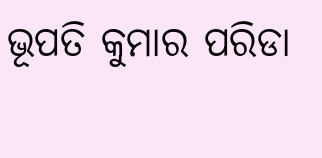ଭୂପତି କୁମାର ପରିଡା